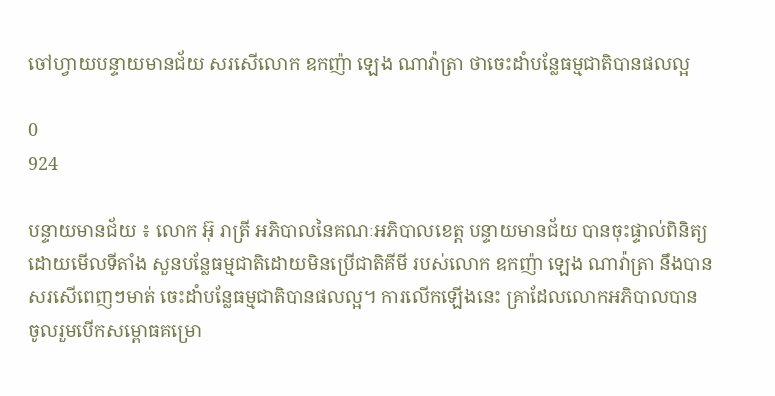ចៅហ្វាយបន្ទាយមានជ័យ សរសើលោក ឧកញ៉ា ឡេង ណាវ៉ាត្រា ថាចេះដាំបន្លែធម្មជាតិបានផលល្អ

0
924

បន្ទាយមានជ័យ ៖ លោក អ៊ុ រាត្រី អភិបាលនៃគណៈអភិបាលខេត្ត បន្ទាយមានជ័យ បានចុះផ្ទាល់ពិនិត្យដោយមើលទីតាំង សួនបន្លែធម្មជាតិដោយមិនប្រើជាតិគីមី របស់លោក ឧកញ៉ា ឡេង ណាវ៉ាត្រា នឹងបានសរសើពេញៗមាត់ ចេះដាំបន្លែធម្មជាតិបានផលល្អ។ ការលើកឡើងនេះ គ្រាដែលលោកអភិបាលបាន ចូលរួមបើកសម្ពោធគម្រោ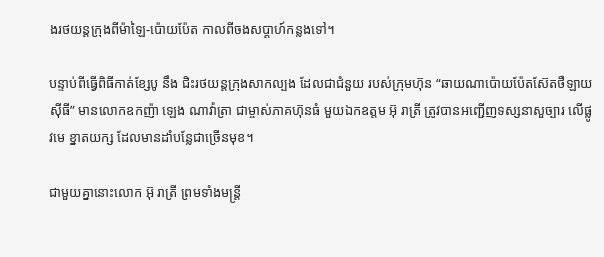ងរថយន្តក្រុងពីម៉ាឡៃ-ប៉ោយប៉ែត កាលពីចងសប្ដាហ៍កន្លងទៅ។

បន្ទាប់ពីធ្វើពិធីកាត់ខ្សែបូ នឹង ជិះរថយន្តក្រុងសាកល្បង ដែលជាជំនួយ របស់ក្រុមហ៊ុន “ឆាយណាប៉ោយប៉ែតស៊ែតថឺឡាយ ស៊ីធី” មានលោកឧកញ៉ា ឡេង ណាវ៉ាត្រា ជាម្ចាស់ភាគហ៊ុនធំ មួយឯកឧត្ដម អ៊ុ រាត្រី ត្រូវបានអញ្ជើញទស្សនាសួច្បារ លើផ្លូវមេ ខ្នាតយក្ស ដែលមានដាំបន្លែជាច្រើនមុខ។

ជាមួយគ្នានោះលោក អ៊ុ រាត្រី ព្រមទាំងមន្ត្រី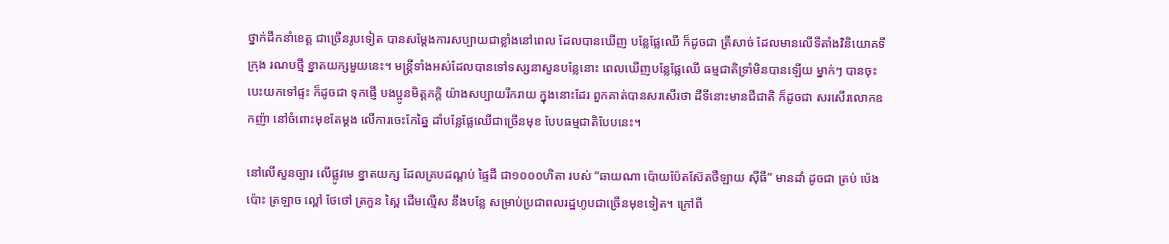ថ្នាក់ដឹកនាំខេត្ត ជាច្រើនរូបទៀត បានសម្ដែងការសប្បាយជាខ្លាំងនៅពេល ដែលបានឃើញ បន្លែផ្លែឈើ ក៏ដូចជា ត្រីសាច់ ដែលមានលើទីតាំងវិនិយោគទីក្រុង រណបថ្មី ខ្នាតយក្សមួយនេះ។ មន្ត្រីទាំងអស់ដែលបានទៅទស្សនាសួនបន្លែនោះ ពេលឃើញបន្លែផ្លែឈើ ធម្មជាតិទ្រាំមិនបានឡើយ ម្នាក់ៗ បានចុះបេះយកទៅផ្ទះ ក៏ដូចជា ទុកផ្ញើ បងប្អូនមិត្តភក្តិ យ៉ាងសប្បាយរីករាយ ក្នុងនោះដែរ ពួកគាត់បានសរសើរថា ដីទីនោះមានជីជាតិ ក៏ដូចជា សរសើរលោកឧកញ៉ា នៅចំពោះមុខតែម្ដង លើការចេះកែឆ្នៃ ដាំបន្លែផ្លែឈើជាច្រើនមុខ បែបធម្មជាតិបែបនេះ។

នៅលើសួនច្បារ លើផ្លូវមេ ខ្នាតយក្ស ដែលគ្របដណ្ដប់ ផ្ទៃដី ជា១០០០ហិតា របស់ “ឆាយណា ប៉ោយប៉ែតស៊ែតថឺឡាយ ស៊ីធី” មានដាំ ដូចជា ត្រប់ ប៉េងប៉ោះ ត្រឡាច ល្ពៅ ថែថៅ ត្រកួន ស្ពៃ ដើមល្មើស នឹងបន្លែ សម្រាប់ប្រជាពលរដ្ឋហូបជាច្រើនមុខទៀត។ ក្រៅពី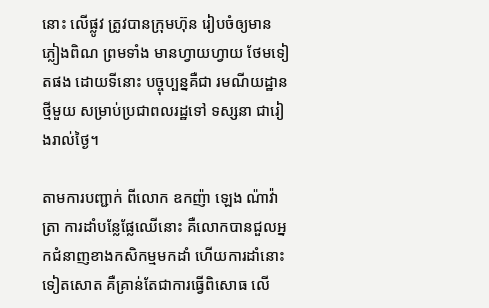នោះ លើផ្លូវ ត្រូវបានក្រុមហ៊ុន រៀបចំឲ្យមានភ្លៀងពិណ ព្រមទាំង មានហ្វាយហ្វាយ ថែមទៀតផង ដោយទីនោះ បច្ចុប្បន្នគឺជា រមណីយដ្ឋានថ្មីមួយ សម្រាប់ប្រជាពលរដ្ឋទៅ ទស្សនា ជារៀងរាល់ថ្ងៃ។

តាមការបញ្ជាក់ ពីលោក ឧកញ៉ា ឡេង ណ៉ាវ៉ាត្រា ការដាំបន្លែផ្លែឈើនោះ គឺលោកបានជួលអ្នកជំនាញខាងកសិកម្មមកដាំ ហើយការដាំនោះទៀតសោត គឺគ្រាន់តែជាការធ្វើពិសោធ លើ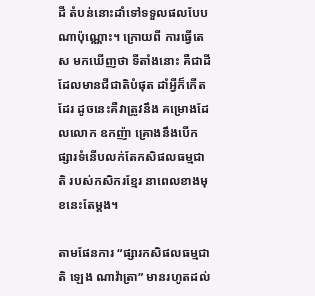ដី តំបន់នោះដាំទៅទទួលផលបែបណាប៉ុណ្ណោះ។ ក្រោយពី ការធ្វើតេស មកឃើញថា ទីតាំងនោះ គឺជាដីដែលមានជីជាតិបំផុត ដាំអ្វីក៏កើតដែរ ដូចនេះគឺវាត្រូវនឹង គម្រោងដែលលោក ឧកញ៉ា គ្រោងនឹងបើកផ្សារទំនើបលក់តែកសិផលធម្មជាតិ របស់កសិករខ្មែរ នាពេលខាងមុខនេះតែម្ដង។

តាមផែនការ “ផ្សារកសិផលធម្មជាតិ ឡេង ណាវ៉ាត្រា” មានរហូតដល់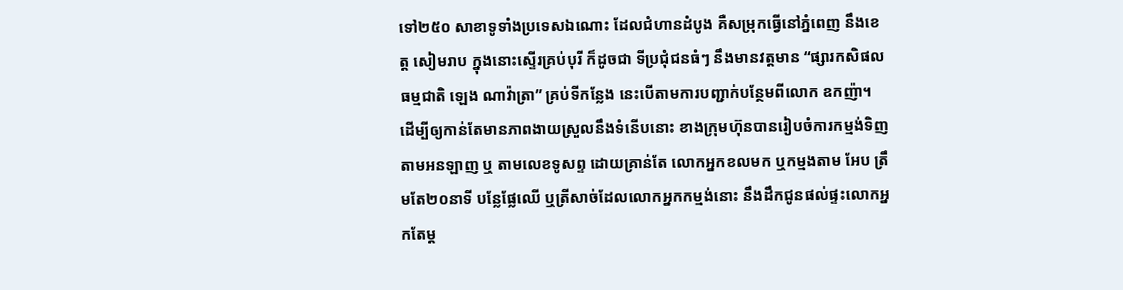ទៅ២៥០ សាខាទូទាំងប្រទេសឯណោះ ដែលជំហានដំបូង គឺសម្រុកធ្វើនៅភ្នំពេញ នឹងខេត្ត សៀមរាប ក្នុងនោះស្ទើរគ្រប់បុរី ក៏ដូចជា ទីប្រជុំជនធំៗ នឹងមានវត្តមាន “ផ្សារកសិផលធម្មជាតិ ឡេង ណាវ៉ាត្រា” គ្រប់ទីកន្លែង នេះបើតាមការបញ្ជាក់បន្ថែមពីលោក ឧកញ៉ា។ ដើម្បីឲ្យកាន់តែមានភាពងាយស្រួលនឹងទំនើបនោះ ខាងក្រុមហ៊ុនបានរៀបចំការកម្មង់ទិញ តាមអនឡាញ ឬ តាមលេខទូសព្ទ ដោយគ្រាន់តែ លោកអ្នកខលមក ឬកម្មងតាម អែប ត្រឹមតែ២០នាទី បន្លែផ្លែឈើ ឬត្រីសាច់ដែលលោកអ្នកកម្មង់នោះ នឹងដឹកជូនផល់ផ្ទះលោកអ្នកតែម្ដ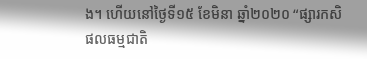ង។ ហើយនៅថ្ងៃទី១៥ ខែមិនា ឆ្នាំ២០២០ “ផ្សារកសិផលធម្មជាតិ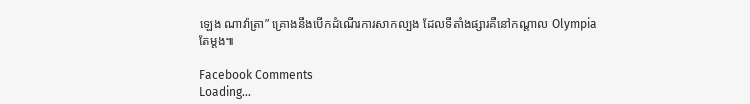ឡេង ណាវ៉ាត្រា” គ្រោងនឹងបើកដំណើរការសាកល្បង ដែលទីតាំងផ្សារគឺនៅកណ្ដាល Olympia តែម្ដង៕

Facebook Comments
Loading...